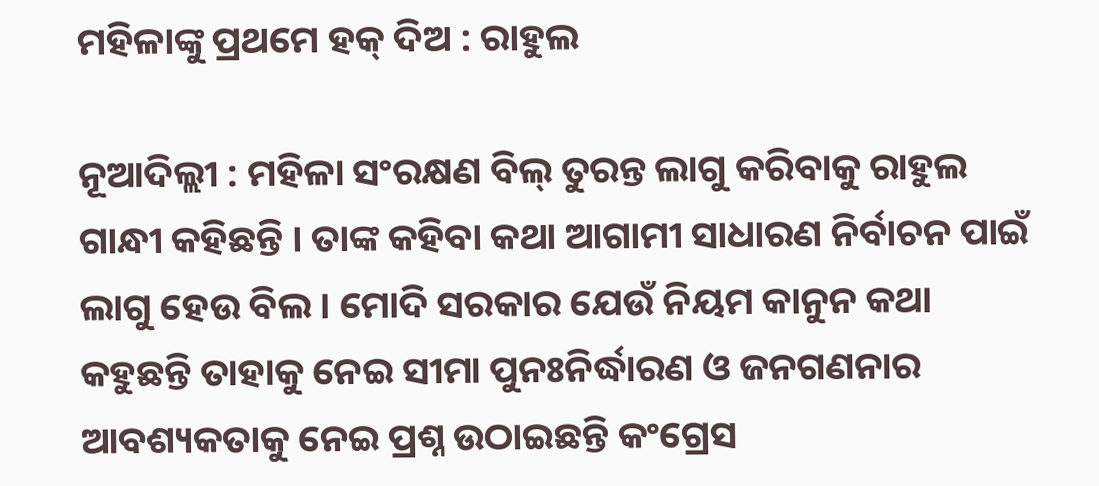ମହିଳାଙ୍କୁ ପ୍ରଥମେ ହକ୍ ଦିଅ : ରାହୁଲ

ନୂଆଦିଲ୍ଲୀ : ମହିଳା ସଂରକ୍ଷଣ ବିଲ୍ ତୁରନ୍ତ ଲାଗୁ କରିବାକୁ ରାହୁଲ ଗାନ୍ଧୀ କହିଛନ୍ତି । ତାଙ୍କ କହିବା କଥା ଆଗାମୀ ସାଧାରଣ ନିର୍ବାଚନ ପାଇଁ ଲାଗୁ ହେଉ ବିଲ । ମୋଦି ସରକାର ଯେଉଁ ନିୟମ କାନୁନ କଥା କହୁଛନ୍ତି ତାହାକୁ ନେଇ ସୀମା ପୁନଃନିର୍ଦ୍ଧାରଣ ଓ ଜନଗଣନାର ଆବଶ୍ୟକତାକୁ ନେଇ ପ୍ରଶ୍ନ ଉଠାଇଛନ୍ତି କଂଗ୍ରେସ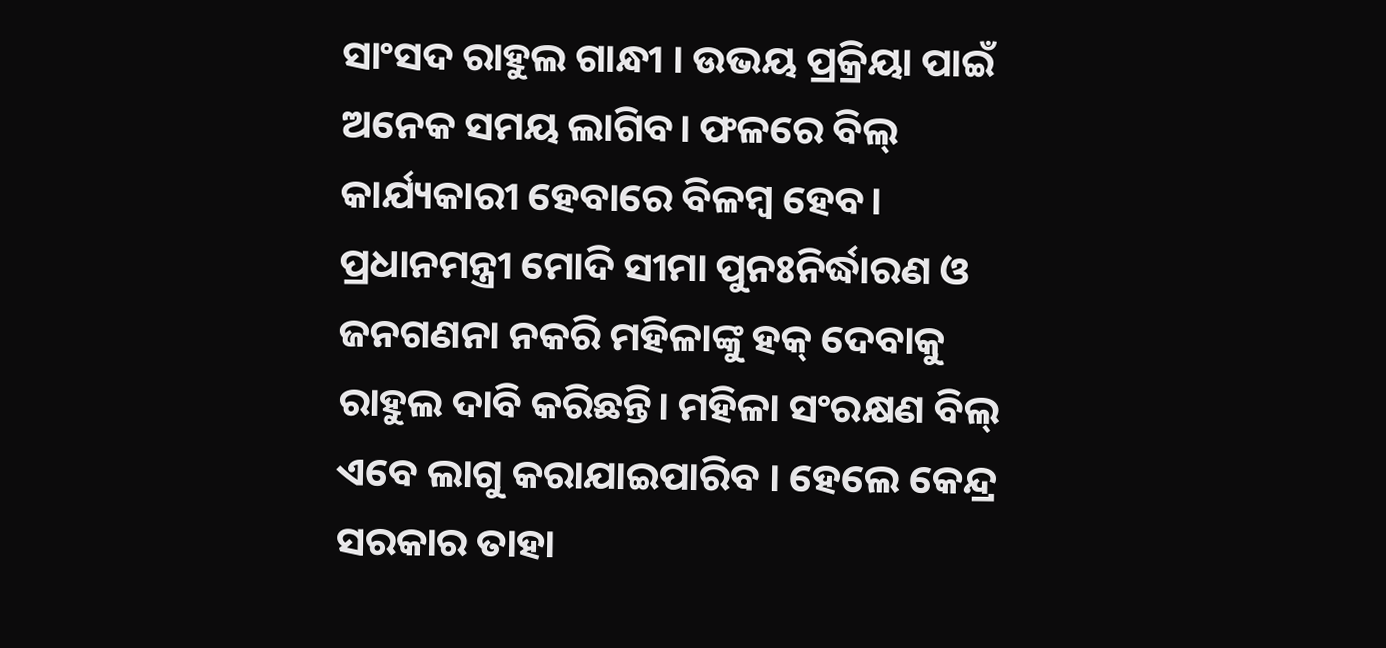ସାଂସଦ ରାହୁଲ ଗାନ୍ଧୀ । ଉଭୟ ପ୍ରକ୍ରିୟା ପାଇଁ ଅନେକ ସମୟ ଲାଗିବ। ଫଳରେ ବିଲ୍ କାର୍ଯ୍ୟକାରୀ ହେବାରେ ବିଳମ୍ବ ହେବ। ପ୍ରଧାନମନ୍ତ୍ରୀ ମୋଦି ସୀମା ପୁନଃନିର୍ଦ୍ଧାରଣ ଓ ଜନଗଣନା ନକରି ମହିଳାଙ୍କୁ ହକ୍ ଦେବାକୁ ରାହୁଲ ଦାବି କରିଛନ୍ତି। ମହିଳା ସଂରକ୍ଷଣ ବିଲ୍ ଏବେ ଲାଗୁ କରାଯାଇପାରିବ । ହେଲେ କେନ୍ଦ୍ର ସରକାର ତାହା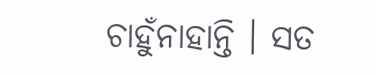ଚାହୁଁନାହାନ୍ତି । ସତ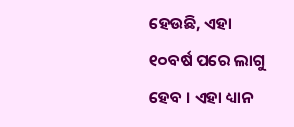ହେଉଛି, ଏହା ୧୦ବର୍ଷ ପରେ ଲାଗୁ ହେବ । ଏହା ଧ୍ୟାନ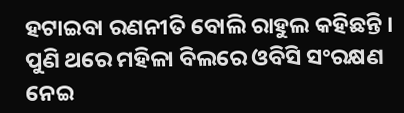ହଟାଇବା ରଣନୀତି ବୋଲି ରାହୁଲ କହିଛନ୍ତି । ପୁଣି ଥରେ ମହିଳା ବିଲରେ ଓବିସି ସଂରକ୍ଷଣ ନେଇ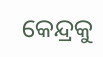କେନ୍ଦ୍ରକୁ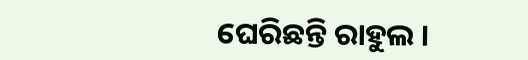ଘେରିଛନ୍ତି ରାହୁଲ ।